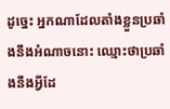ដូច្នេះ អ្នកណាដែលតាំងខ្លួនប្រឆាំងនឹងអំណាចនោះ ឈ្មោះថាប្រឆាំងនឹងអ្វីដែ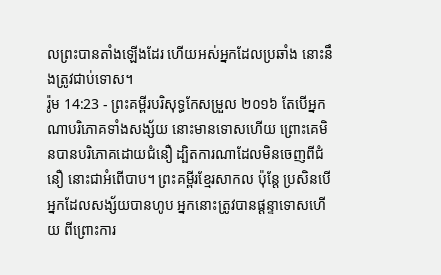លព្រះបានតាំងឡើងដែរ ហើយអស់អ្នកដែលប្រឆាំង នោះនឹងត្រូវជាប់ទោស។
រ៉ូម 14:23 - ព្រះគម្ពីរបរិសុទ្ធកែសម្រួល ២០១៦ តែបើអ្នកណាបរិភោគទាំងសង្ស័យ នោះមានទោសហើយ ព្រោះគេមិនបានបរិភោគដោយជំនឿ ដ្បិតការណាដែលមិនចេញពីជំនឿ នោះជាអំពើបាប។ ព្រះគម្ពីរខ្មែរសាកល ប៉ុន្តែ ប្រសិនបើអ្នកដែលសង្ស័យបានហូប អ្នកនោះត្រូវបានផ្ដន្ទាទោសហើយ ពីព្រោះការ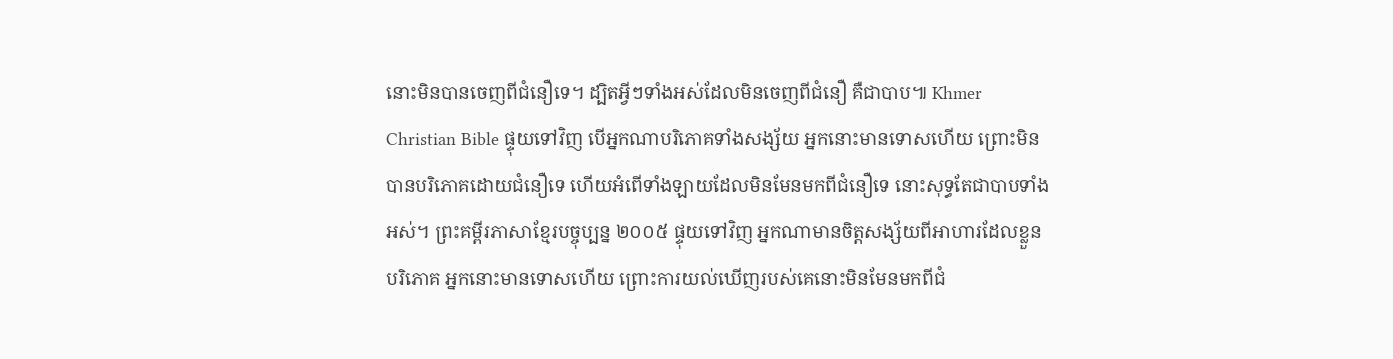នោះមិនបានចេញពីជំនឿទេ។ ដ្បិតអ្វីៗទាំងអស់ដែលមិនចេញពីជំនឿ គឺជាបាប៕ Khmer Christian Bible ផ្ទុយទៅវិញ បើអ្នកណាបរិភោគទាំងសង្ស័យ អ្នកនោះមានទោសហើយ ព្រោះមិនបានបរិភោគដោយជំនឿទេ ហើយអំពើទាំងឡាយដែលមិនមែនមកពីជំនឿទេ នោះសុទ្ធតែជាបាបទាំងអស់។ ព្រះគម្ពីរភាសាខ្មែរបច្ចុប្បន្ន ២០០៥ ផ្ទុយទៅវិញ អ្នកណាមានចិត្តសង្ស័យពីអាហារដែលខ្លួនបរិភោគ អ្នកនោះមានទោសហើយ ព្រោះការយល់ឃើញរបស់គេនោះមិនមែនមកពីជំ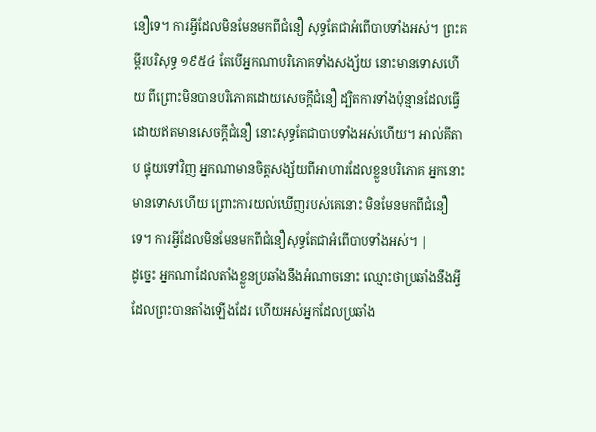នឿទេ។ ការអ្វីដែលមិនមែនមកពីជំនឿ សុទ្ធតែជាអំពើបាបទាំងអស់។ ព្រះគម្ពីរបរិសុទ្ធ ១៩៥៤ តែបើអ្នកណាបរិភោគទាំងសង្ស័យ នោះមានទោសហើយ ពីព្រោះមិនបានបរិភោគដោយសេចក្ដីជំនឿ ដ្បិតការទាំងប៉ុន្មានដែលធ្វើដោយឥតមានសេចក្ដីជំនឿ នោះសុទ្ធតែជាបាបទាំងអស់ហើយ។ អាល់គីតាប ផ្ទុយទៅវិញ អ្នកណាមានចិត្ដសង្ស័យពីអាហារដែលខ្លួនបរិភោគ អ្នកនោះមានទោសហើយ ព្រោះការយល់ឃើញរបស់គេនោះ មិនមែនមកពីជំនឿទេ។ ការអ្វីដែលមិនមែនមកពីជំនឿសុទ្ធតែជាអំពើបាបទាំងអស់។ |
ដូច្នេះ អ្នកណាដែលតាំងខ្លួនប្រឆាំងនឹងអំណាចនោះ ឈ្មោះថាប្រឆាំងនឹងអ្វីដែលព្រះបានតាំងឡើងដែរ ហើយអស់អ្នកដែលប្រឆាំង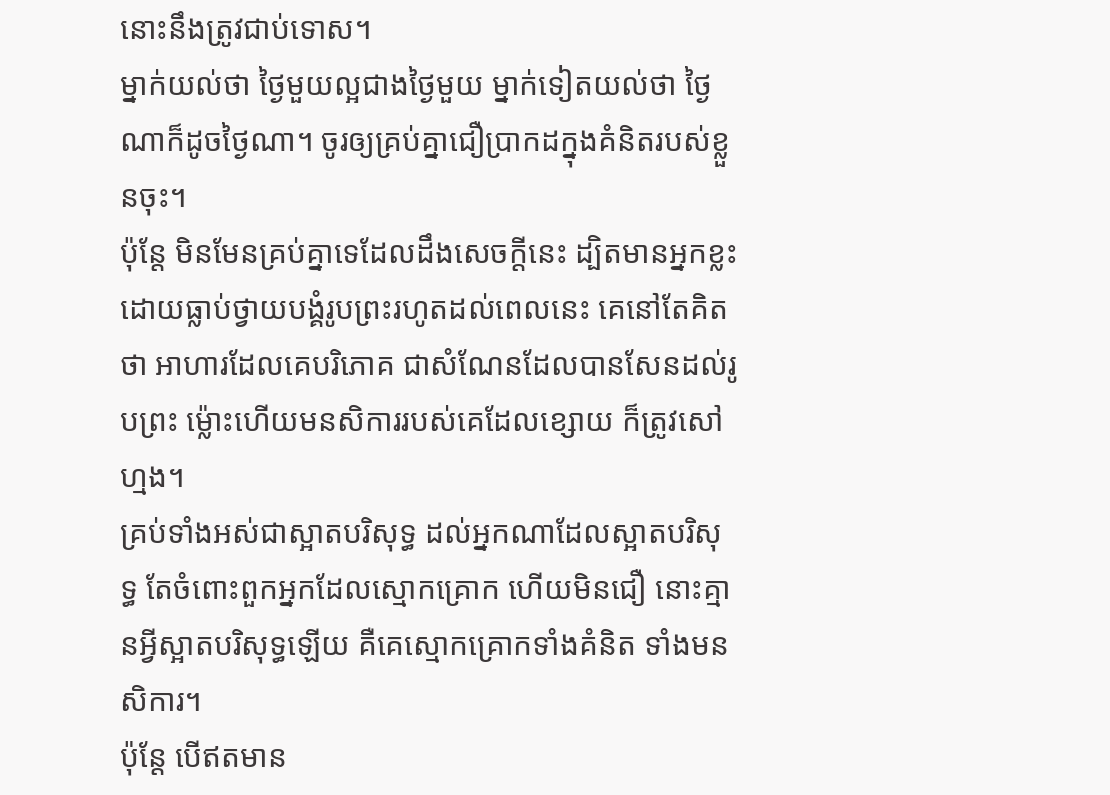នោះនឹងត្រូវជាប់ទោស។
ម្នាក់យល់ថា ថ្ងៃមួយល្អជាងថ្ងៃមួយ ម្នាក់ទៀតយល់ថា ថ្ងៃណាក៏ដូចថ្ងៃណា។ ចូរឲ្យគ្រប់គ្នាជឿប្រាកដក្នុងគំនិតរបស់ខ្លួនចុះ។
ប៉ុន្តែ មិនមែនគ្រប់គ្នាទេដែលដឹងសេចក្ដីនេះ ដ្បិតមានអ្នកខ្លះ ដោយធ្លាប់ថ្វាយបង្គំរូបព្រះរហូតដល់ពេលនេះ គេនៅតែគិតថា អាហារដែលគេបរិភោគ ជាសំណែនដែលបានសែនដល់រូបព្រះ ម៉្លោះហើយមនសិការរបស់គេដែលខ្សោយ ក៏ត្រូវសៅហ្មង។
គ្រប់ទាំងអស់ជាស្អាតបរិសុទ្ធ ដល់អ្នកណាដែលស្អាតបរិសុទ្ធ តែចំពោះពួកអ្នកដែលស្មោកគ្រោក ហើយមិនជឿ នោះគ្មានអ្វីស្អាតបរិសុទ្ធឡើយ គឺគេស្មោកគ្រោកទាំងគំនិត ទាំងមនសិការ។
ប៉ុន្ដែ បើឥតមាន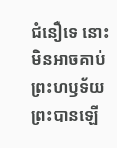ជំនឿទេ នោះមិនអាចគាប់ព្រះហឫទ័យព្រះបានឡើ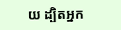យ ដ្បិតអ្នក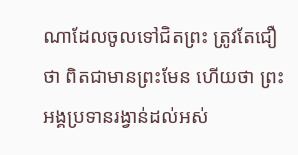ណាដែលចូលទៅជិតព្រះ ត្រូវតែជឿថា ពិតជាមានព្រះមែន ហើយថា ព្រះអង្គប្រទានរង្វាន់ដល់អស់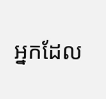អ្នកដែល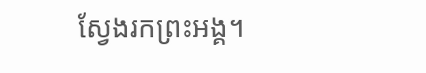ស្វែងរកព្រះអង្គ។